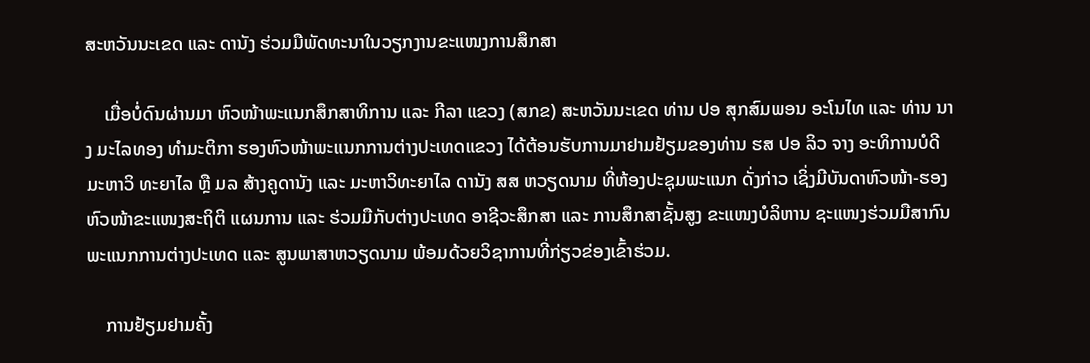ສະຫວັນນະເຂດ ແລະ ດານັງ ຮ່ວມມືພັດທະນາໃນວຽກງານຂະແໜງການສຶກສາ

    ເມື່ອບໍ່ດົນຜ່ານມາ ຫົວໜ້າພະແນກສຶກສາທິການ ແລະ ກີລາ ແຂວງ (ສກຂ) ສະຫວັນນະເຂດ ທ່ານ ປອ ສຸກສົມພອນ ອະໂນໄທ ແລະ ທ່ານ ນາງ ມະໄລທອງ ທໍາມະຕິກາ ຮອງຫົວໜ້າພະແນກການຕ່າງປະເທດແຂວງ ໄດ້ຕ້ອນຮັບການມາຢາມຢ້ຽມຂອງທ່ານ ຮສ ປອ ລິວ ຈາງ ອະທິການບໍດີ ມະຫາວິ ທະຍາໄລ ຫຼື ມລ ສ້າງຄູດານັງ ແລະ ມະຫາວິທະຍາໄລ ດານັງ ສສ ຫວຽດນາມ ທີ່ຫ້ອງປະຊຸມພະແນກ ດັ່ງກ່າວ ເຊິ່ງມີບັນດາຫົວໜ້າ-ຮອງຫົວໜ້າຂະແໜງສະຖິຕິ ແຜນການ ແລະ ຮ່ວມມືກັບຕ່າງປະເທດ ອາຊີວະສຶກສາ ແລະ ການສຶກສາຊັ້ນສູງ ຂະແໜງບໍລິຫານ ຊະແໜງຮ່ວມມືສາກົນ ພະແນກການຕ່າງປະເທດ ແລະ ສູນພາສາຫວຽດນາມ ພ້ອມດ້ວຍວິຊາການທີ່ກ່ຽວຂ່ອງເຂົ້າຮ່ວມ.

    ການຢ້ຽມຢາມຄັ້ງ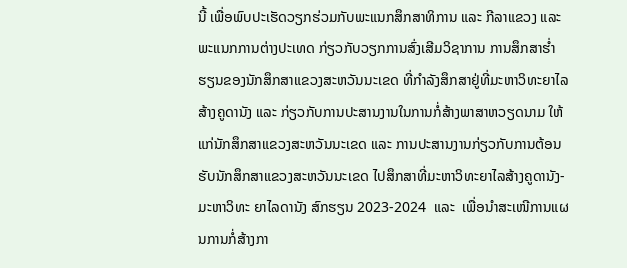ນີ້ ເພື່ອພົບປະເຮັດວຽກຮ່ວມກັບພະແນກສຶກສາທິການ ແລະ ກີລາແຂວງ ແລະ ພະແນກການຕ່າງປະເທດ ກ່ຽວກັບວຽກການສົ່ງເສີມວິຊາການ ການສຶກສາຮໍ່າຮຽນຂອງນັກສຶກສາແຂວງສະຫວັນນະເຂດ ທີ່ກໍາລັງສຶກສາຢູ່ທີ່ມະຫາວິທະຍາໄລສ້າງຄູດານັງ ແລະ ກ່ຽວກັບການປະສານງານໃນການກໍ່ສ້າງພາສາຫວຽດນາມ ໃຫ້ແກ່ນັກສຶກສາແຂວງສະຫວັນນະເຂດ ແລະ ການປະສານງານກ່ຽວກັບການຕ້ອນຮັບນັກສຶກສາແຂວງສະຫວັນນະເຂດ ໄປສຶກສາທີ່ມະຫາວິທະຍາໄລສ້າງຄູດານັງ-ມະຫາວິທະ ຍາໄລດານັງ ສົກຮຽນ 2023-2024  ແລະ  ເພື່ອນໍາສະເໜີການແຜນການກໍ່ສ້າງກາ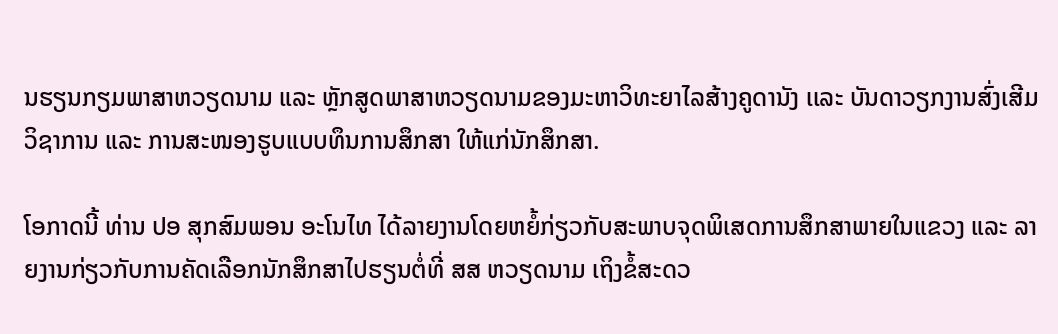ນຮຽນກຽມພາສາຫວຽດນາມ ແລະ ຫຼັກສູດພາສາຫວຽດນາມຂອງມະຫາວິທະຍາໄລສ້າງຄູດານັງ ເເລະ ບັນດາວຽກງານສົ່ງເສີມວິຊາການ ແລະ ການສະໜອງຮູບແບບທຶນການສຶກສາ ໃຫ້ແກ່ນັກສຶກສາ.

ໂອກາດນີ້ ທ່ານ ປອ ສຸກສົມພອນ ອະໂນໄທ ໄດ້ລາຍງານໂດຍຫຍໍ້ກ່ຽວກັບສະພາບຈຸດພິເສດການສຶກສາພາຍໃນແຂວງ ແລະ ລາຍງານກ່ຽວກັບການຄັດເລືອກນັກສຶກສາໄປຮຽນຕໍ່ທີ່ ສສ ຫວຽດນາມ ເຖິງຂໍ້ສະດວ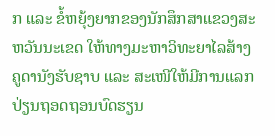ກ ແລະ ຂໍ້ຫຍຸ້ງຍາກຂອງນັກສຶກສາແຂວງສະຫວັນນະເຂດ ໃຫ້ທາງມະຫາວິທະຍາໄລສ້າງຄູດານັງຮັບຊາບ ແລະ ສະເໜີໃຫ້ມີການແລກປ່ຽນຖອດຖອນບົດຮຽນ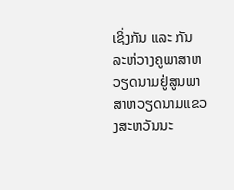ເຊິ່ງກັນ ແລະ ກັນ ລະຫ່ວາງຄູພາສາຫວຽດນາມຢູ່ສູນພາສາຫວຽດນາມແຂວງສະຫວັນນະ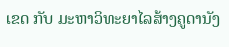ເຂດ ກັບ ມະຫາວິທະຍາໄລສ້າງຄູດານັງ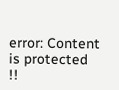error: Content is protected !!